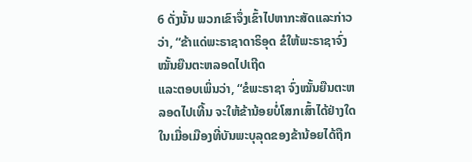6 ດັ່ງນັ້ນ ພວກເຂົາຈຶ່ງເຂົ້າໄປຫາກະສັດແລະກ່າວວ່າ, “ຂ້າແດ່ພະຣາຊາດາຣິອຸດ ຂໍໃຫ້ພະຣາຊາຈົ່ງໝັ້ນຍືນຕະຫລອດໄປເຖີດ
ແລະຕອບເພິ່ນວ່າ, “ຂໍພະຣາຊາ ຈົ່ງໝັ້ນຍືນຕະຫລອດໄປເທີ້ນ ຈະໃຫ້ຂ້ານ້ອຍບໍ່ໂສກເສົ້າໄດ້ຢ່າງໃດ ໃນເມື່ອເມືອງທີ່ບັນພະບຸລຸດຂອງຂ້ານ້ອຍໄດ້ຖືກ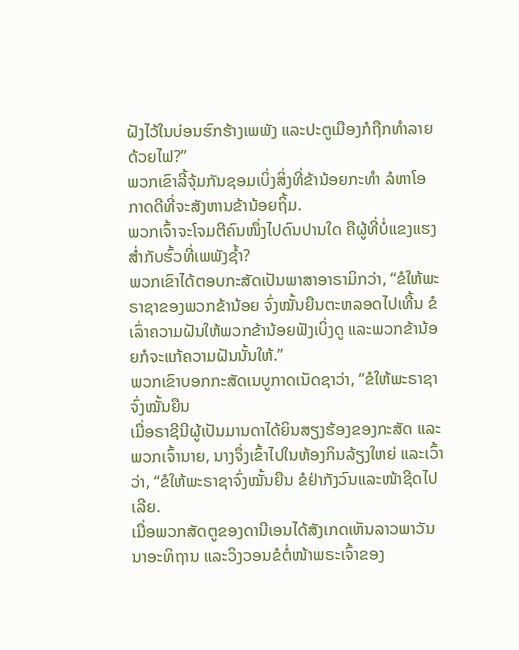ຝັງໄວ້ໃນບ່ອນຮົກຮ້າງເພພັງ ແລະປະຕູເມືອງກໍຖືກທຳລາຍດ້ວຍໄຟ?”
ພວກເຂົາລີ້ຈຸ້ມກັນຊອມເບິ່ງສິ່ງທີ່ຂ້ານ້ອຍກະທຳ ລໍຫາໂອກາດດີທີ່ຈະສັງຫານຂ້ານ້ອຍຖິ້ມ.
ພວກເຈົ້າຈະໂຈມຕີຄົນໜຶ່ງໄປດົນປານໃດ ຄືຜູ້ທີ່ບໍ່ແຂງແຮງສໍ່າກັບຮົ້ວທີ່ເພພັງຊໍ້າ?
ພວກເຂົາໄດ້ຕອບກະສັດເປັນພາສາອາຣາມິກວ່າ, “ຂໍໃຫ້ພະຣາຊາຂອງພວກຂ້ານ້ອຍ ຈົ່ງໝັ້ນຍືນຕະຫລອດໄປເທີ້ນ ຂໍເລົ່າຄວາມຝັນໃຫ້ພວກຂ້ານ້ອຍຟັງເບິ່ງດູ ແລະພວກຂ້ານ້ອຍກໍຈະແກ້ຄວາມຝັນນັ້ນໃຫ້.”
ພວກເຂົາບອກກະສັດເນບູກາດເນັດຊາວ່າ, “ຂໍໃຫ້ພະຣາຊາຈົ່ງໝັ້ນຍືນ
ເມື່ອຣາຊີນີຜູ້ເປັນມານດາໄດ້ຍິນສຽງຮ້ອງຂອງກະສັດ ແລະພວກເຈົ້ານາຍ, ນາງຈຶ່ງເຂົ້າໄປໃນຫ້ອງກິນລ້ຽງໃຫຍ່ ແລະເວົ້າວ່າ, “ຂໍໃຫ້ພະຣາຊາຈົ່ງໝັ້ນຍືນ ຂໍຢ່າກັງວົນແລະໜ້າຊີດໄປເລີຍ.
ເມື່ອພວກສັດຕູຂອງດານີເອນໄດ້ສັງເກດເຫັນລາວພາວັນນາອະທິຖານ ແລະວິງວອນຂໍຕໍ່ໜ້າພຣະເຈົ້າຂອງ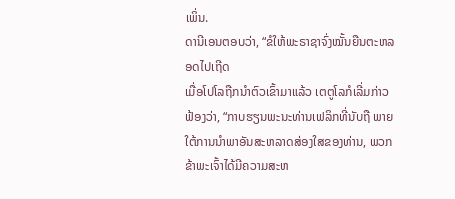ເພິ່ນ.
ດານີເອນຕອບວ່າ, “ຂໍໃຫ້ພະຣາຊາຈົ່ງໝັ້ນຍືນຕະຫລອດໄປເຖີດ
ເມື່ອໂປໂລຖືກນຳຕົວເຂົ້າມາແລ້ວ ເຕຕູໂລກໍເລີ່ມກ່າວຟ້ອງວ່າ, “ກາບຮຽນພະນະທ່ານເຟລິກທີ່ນັບຖື ພາຍໃຕ້ການນຳພາອັນສະຫລາດສ່ອງໃສຂອງທ່ານ, ພວກຂ້າພະເຈົ້າໄດ້ມີຄວາມສະຫ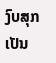ງົບສຸກເປັນ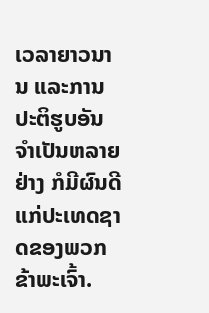ເວລາຍາວນານ ແລະການປະຕິຮູບອັນຈຳເປັນຫລາຍຢ່າງ ກໍມີຜົນດີແກ່ປະເທດຊາດຂອງພວກຂ້າພະເຈົ້າ.